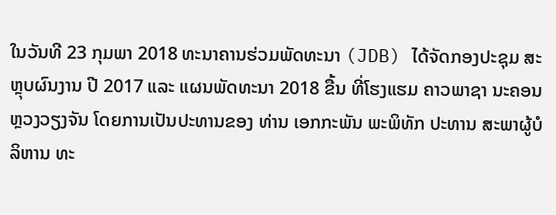ໃນວັນທີ 23 ກຸມພາ 2018 ທະນາຄານຮ່ວມພັດທະນາ (JDB) ໄດ້ຈັດກອງປະຊຸມ ສະຫຼຸບຜົນງານ ປີ 2017 ແລະ ແຜນພັດທະນາ 2018 ຂື້ນ ທີ່ໂຮງແຮມ ຄາວພາຊາ ນະຄອນຫຼວງວຽງຈັນ ໂດຍການເປັນປະທານຂອງ ທ່ານ ເອກກະພັນ ພະພິທັກ ປະທານ ສະພາຜູ້ບໍລິຫານ ທະ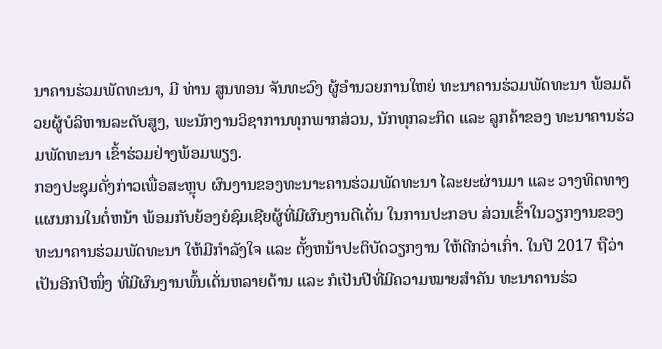ນາຄານຮ່ວມພັດທະນາ, ມີ ທ່ານ ສູນທອນ ຈັນທະວົງ ຜູ້ອໍານວຍການໃຫຍ່ ທະນາຄານຮ່ວມພັດທະນາ ພ້ອມດ້ວຍຜູ້ບໍລິຫານລະດັບສູງ, ພະນັກງານວິຊາການທຸກພາກສ່ວນ, ນັກທຸກລະກິດ ແລະ ລູກຄ້າຂອງ ທະນາຄານຮ່ວມພັດທະນາ ເຂົ້າຮ່ວມຢ່າງພ້ອມພຽງ.
ກອງປະຊຸມດັ່ງກ່າວເພື່ອສະຫຼຸບ ຜົນງານຂອງທະນາະຄານຮ່ວມພັດທະນາ ໄລະຍະຜ່ານມາ ແລະ ວາງທິດທາງແຜນກນໃນຕໍ່ຫນ້າ ພ້ອມກັບຍ້ອງຍໍຊົມເຊີຍຜູ້ທີ່ມີຜົນງານດີເດັ່ນ ໃນການປະກອບ ສ່ວນເຂົ້າໃນວຽກງານຂອງ ທະນາຄານຮ່ວມພັດທະນາ ໃຫ້ມີກໍາລັງໃຈ ແລະ ຕັ້ງຫນ້າປະຕິບັດວຽກງານ ໃຫ້ດີກວ່າເກົ່າ. ໃນປີ 2017 ຖືວ່າເປັນອີກປີໜຶ່ງ ທີ່ມີຜົນງານພົ້ນເດັ່ນຫລາຍດ້ານ ແລະ ກໍເປັນປີທີ່ມີຄວາມໝາຍສໍາຄັນ ທະນາຄານຮ່ວ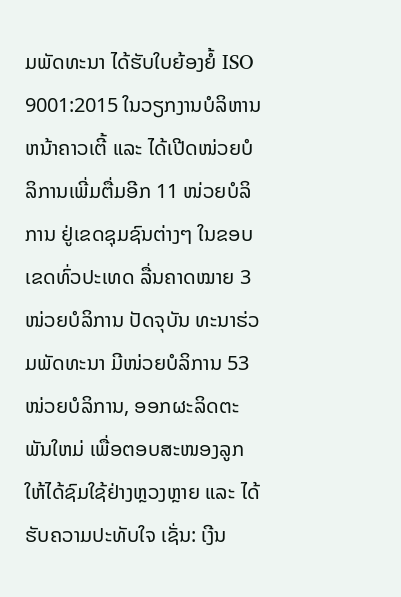ມພັດທະນາ ໄດ້ຮັບໃບຍ້ອງຍໍ້ ISO 9001:2015 ໃນວຽກງານບໍລິຫານຫນ້າຄາວເຕີ້ ແລະ ໄດ້ເປີດໜ່ວຍບໍລິການເພີ່ມຕື່ມອີກ 11 ໜ່ວຍບໍລິການ ຢູ່ເຂດຊຸມຊົນຕ່າງໆ ໃນຂອບເຂດທົ່ວປະເທດ ລື່ນຄາດໝາຍ 3 ໜ່ວຍບໍລິການ ປັດຈຸບັນ ທະນາຮ່ວມພັດທະນາ ມີໜ່ວຍບໍລິການ 53 ໜ່ວຍບໍລິການ, ອອກຜະລິດຕະພັນໃຫມ່ ເພື່ອຕອບສະໜອງລູກ ໃຫ້ໄດ້ຊົມໃຊ້ຢ່າງຫຼວງຫຼາຍ ແລະ ໄດ້ຮັບຄວາມປະທັບໃຈ ເຊັ່ນ: ເງີນ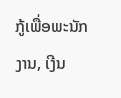ກູ້ເພື່ອພະນັກງານ, ເງີນ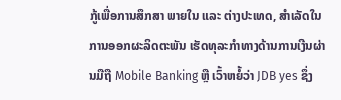ກູ້ເພື່ອການສຶກສາ ພາຍໃນ ແລະ ຕ່າງປະເທດ, ສໍາເລັດໃນການອອກຜະລິດຕະພັນ ເຮັດທຸລະກໍາທາງດ້ານການເງີນຜ່ານມືຖື Mobile Banking ຫຼື ເວົ້າຫຍໍ້ວ່າ JDB yes ຊຶ່ງ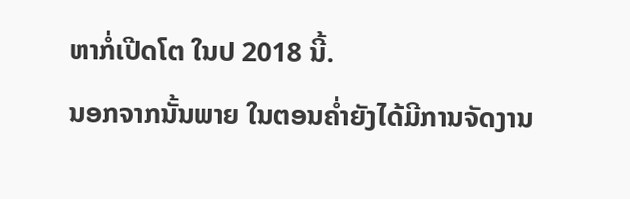ຫາກໍ່ເປີດໂຕ ໃນປ 2018 ນີ້.
ນອກຈາກນັ້ນພາຍ ໃນຕອນຄໍ່າຍັງໄດ້ມີການຈັດງານ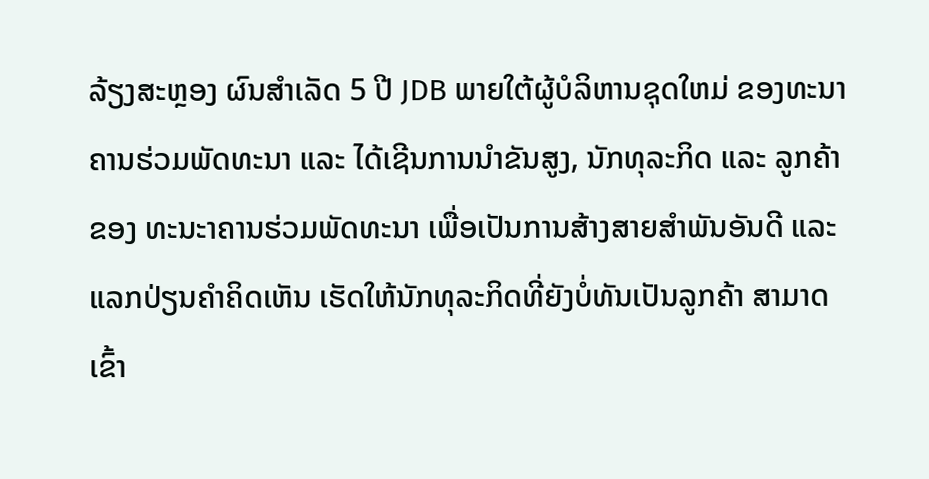ລ້ຽງສະຫຼອງ ຜົນສໍາເລັດ 5 ປີ JDB ພາຍໃຕ້ຜູ້ບໍລິຫານຊຸດໃຫມ່ ຂອງທະນາຄານຮ່ວມພັດທະນາ ແລະ ໄດ້ເຊີນການນໍາຂັນສູງ, ນັກທຸລະກິດ ແລະ ລູກຄ້າຂອງ ທະນະາຄານຮ່ວມພັດທະນາ ເພື່ອເປັນການສ້າງສາຍສໍາພັນອັນດີ ແລະ ແລກປ່ຽນຄໍາຄິດເຫັນ ເຮັດໃຫ້ນັກທຸລະກິດທີ່ຍັງບໍ່ທັນເປັນລູກຄ້າ ສາມາດເຂົ້າ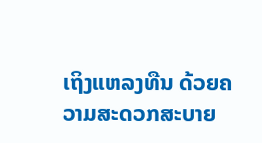ເຖິງແຫລງທືນ ດ້ວຍຄວາມສະດວກສະບາຍ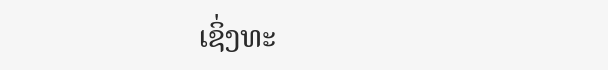ເຊິ່ງທະ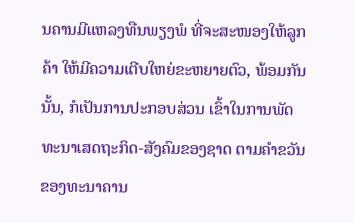ນຄານມີແຫລງທືນພຽງພໍ ທີ່ຈະສະໜອງໃຫ້ລູກຄ້າ ໃຫ້ມີຄວາມເຕີບໃຫຍ່ຂະຫຍາຍຕົວ, ພ້ອມກັນນັ້ນ, ກໍເປັນການປະກອບສ່ວນ ເຂົ້າໃນການພັດທະນາເສດຖະກິດ-ສັງຄົມຂອງຊາດ ຕາມຄໍາຂວັນຂອງທະນາຄານ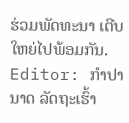ຮ່ວມພັດທະນາ ເຕີບໃຫຍ່ໄປພ້ອມກັນ.
Editor: ກຳປານາດ ລັດຖະເຮົ້າ